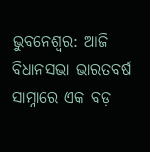ଭୁବନେଶ୍ୱର: ଆଜି ବିଧାନସଭା ଭାରତବର୍ଷ ସାମ୍ନାରେ ଏକ ବଡ଼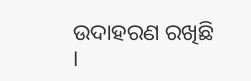ଉଦାହରଣ ରଖିଛି ।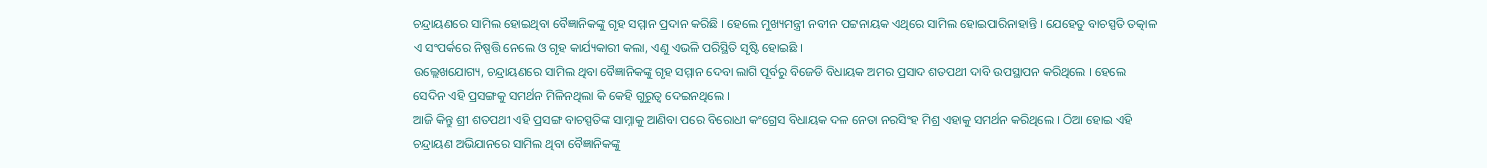ଚନ୍ଦ୍ରାୟଣରେ ସାମିଲ ହୋଇଥିବା ବୈଜ୍ଞାନିକଙ୍କୁ ଗୃହ ସମ୍ମାନ ପ୍ରଦାନ କରିଛି । ହେଲେ ମୁଖ୍ୟମନ୍ତ୍ରୀ ନବୀନ ପଟ୍ଟନାୟକ ଏଥିରେ ସାମିଲ ହୋଇପାରିନାହାନ୍ତି । ଯେହେତୁ ବାଚସ୍ପତି ତତ୍କାଳ ଏ ସଂପର୍କରେ ନିଷ୍ପତ୍ତି ନେଲେ ଓ ଗୃହ କାର୍ଯ୍ୟକାରୀ କଲା, ଏଣୁ ଏଭଳି ପରିସ୍ଥିତି ସୃଷ୍ଟି ହୋଇଛି ।
ଉଲ୍ଲେଖଯୋଗ୍ୟ, ଚନ୍ଦ୍ରାୟଣରେ ସାମିଲ ଥିବା ବୈଜ୍ଞାନିକଙ୍କୁ ଗୃହ ସମ୍ମାନ ଦେବା ଲାଗି ପୂର୍ବରୁ ବିଜେଡି ବିଧାୟକ ଅମର ପ୍ରସାଦ ଶତପଥୀ ଦାବି ଉପସ୍ଥାପନ କରିଥିଲେ । ହେଲେ ସେଦିନ ଏହି ପ୍ରସଙ୍ଗକୁ ସମର୍ଥନ ମିଳିନଥିଲା କି କେହି ଗୁରୁତ୍ୱ ଦେଇନଥିଲେ ।
ଆଜି କିନ୍ତୁ ଶ୍ରୀ ଶତପଥୀ ଏହି ପ୍ରସଙ୍ଗ ବାଚସ୍ପତିଙ୍କ ସାମ୍ନାକୁ ଆଣିବା ପରେ ବିରୋଧୀ କଂଗ୍ରେସ ବିଧାୟକ ଦଳ ନେତା ନରସିଂହ ମିଶ୍ର ଏହାକୁ ସମର୍ଥନ କରିଥିଲେ । ଠିଆ ହୋଇ ଏହି ଚନ୍ଦ୍ରାୟଣ ଅଭିଯାନରେ ସାମିଲ ଥିବା ବୈଜ୍ଞାନିକଙ୍କୁ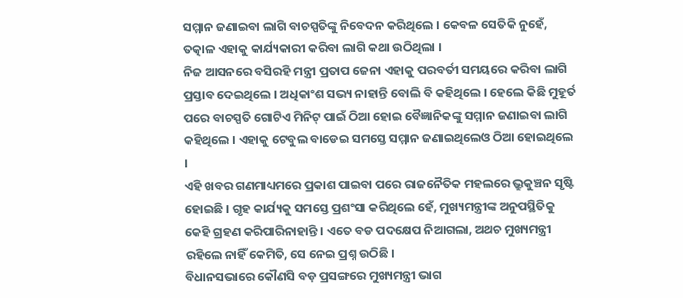ସମ୍ମାନ ଜଣାଇବା ଲାଗି ବାଚସ୍ପତିଙ୍କୁ ନିବେଦନ କରିଥିଲେ । କେବଳ ସେତିକି ନୁହେଁ, ତତ୍କାଳ ଏହାକୁ କାର୍ଯ୍ୟକାରୀ କରିବା ଲାଗି କଥା ଉଠିଥିଲା ।
ନିଜ ଆସନରେ ବସିରହି ମନ୍ତ୍ରୀ ପ୍ରତାପ ଜେନା ଏହାକୁ ପରବର୍ତୀ ସମୟରେ କରିବା ଲାଗି ପ୍ରସ୍ତାବ ଦେଇଥିଲେ । ଅଧିକାଂଶ ସଭ୍ୟ ନାହାନ୍ତି ବୋଲି ବି କହିଥିଲେ । ହେଲେ କିଛି ମୁହୂର୍ତ ପରେ ବାଚସ୍ପତି ଗୋଟିଏ ମିନିଟ୍ ପାଇଁ ଠିଆ ହୋଇ ବୈଜ୍ଞାନିକଙ୍କୁ ସମ୍ମାନ ଜଣାଇବା ଲାଗି କହିଥିଲେ । ଏହାକୁ ଟେବୁଲ ବାଡେଇ ସମସ୍ତେ ସମ୍ମାନ ଜଣାଇଥିଲେଓ ଠିଆ ହୋଇଥିଲେ ।
ଏହି ଖବର ଗଣମାଧ୍ୟମରେ ପ୍ରକାଶ ପାଇବା ପରେ ରାଜନୈତିକ ମହଲରେ ଭ୍ରୁକୁଞ୍ଚନ ସୃଷ୍ଟି ହୋଇଛି । ଗୃହ କାର୍ଯ୍ୟକୁ ସମସ୍ତେ ପ୍ରଶଂସା କରିଥିଲେ ହେଁ, ମୁଖ୍ୟମନ୍ତ୍ରୀଙ୍କ ଅନୁପସ୍ଥିତିକୁ କେହି ଗ୍ରହଣ କରିପାରିନାହାନ୍ତି । ଏତେ ବଡ ପଦକ୍ଷେପ ନିଆଗଲା, ଅଥଚ ମୁଖ୍ୟମନ୍ତ୍ରୀ ରହିଲେ ନାହିଁ କେମିତି, ସେ ନେଇ ପ୍ରଶ୍ନ ଉଠିଛି ।
ବିଧାନସଭାରେ କୌଣସି ବଡ଼ ପ୍ରସଙ୍ଗରେ ମୁଖ୍ୟମନ୍ତ୍ରୀ ଭାଗ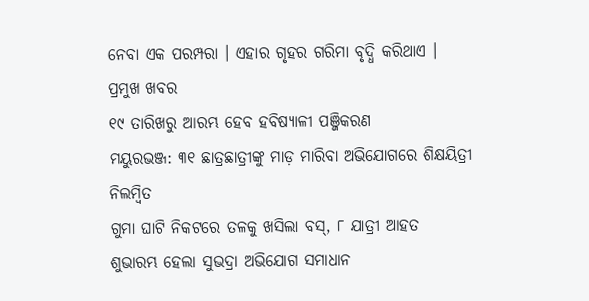ନେବା ଏକ ପରମ୍ପରା । ଏହାର ଗୃହର ଗରିମା ବୃଦ୍ଧି କରିଥାଏ ।
ପ୍ରମୁଖ ଖବର
୧୯ ତାରିଖରୁ ଆରମ୍ଭ ହେବ ହବିଷ୍ୟାଳୀ ପଞ୍ଜିକରଣ
ମୟୁରଭଞ୍ଜ: ୩୧ ଛାତ୍ରଛାତ୍ରୀଙ୍କୁ ମାଡ଼ ମାରିବା ଅଭିଯୋଗରେ ଶିକ୍ଷୟିତ୍ରୀ ନିଲମ୍ବିତ
ଗୁମା ଘାଟି ନିକଟରେ ତଳକୁ ଖସିଲା ବସ୍, ୮ ଯାତ୍ରୀ ଆହତ
ଶୁଭାରମ୍ଭ ହେଲା ସୁଭଦ୍ରା ଅଭିଯୋଗ ସମାଧାନ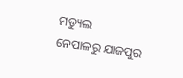ମଡ୍ୟୁଲ
ନେପାଳରୁ ଯାଜପୁର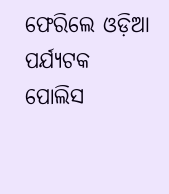ଫେରିଲେ ଓଡ଼ିଆ ପର୍ଯ୍ୟଟକ
ପୋଲିସ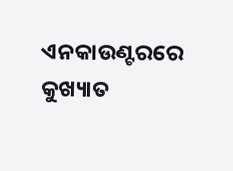ଏନକାଉଣ୍ଟରରେ କୁଖ୍ୟାତ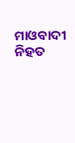ମାଓବାଦୀ ନିହତ